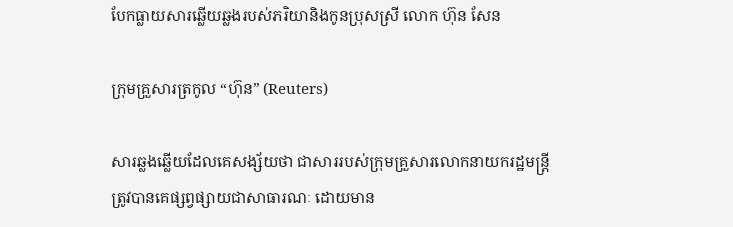បែកធ្លាយសារឆ្លើយឆ្លងរបស់ភរិយានិងកូនប្រុសស្រី លោក ហ៊ុន សែន

ក្រុមគ្រួសារត្រកូល “ហ៊ុន” (Reuters)

សារឆ្លងឆ្លើយដែលគេសង្ស័យថា ជាសាររបស់ក្រុមគ្រួសារលោកនាយករដ្ឋមន្ដ្រី ត្រូវបានគេផ្សព្វផ្សាយជាសាធារណៈ ដោយមាន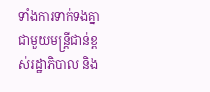ទាំងការទាក់ទងគ្នាជាមួយមន្ដ្រីជាន់ខ្ពស់រដ្ឋាភិបាល និង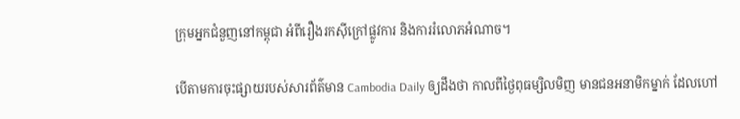ក្រុមអ្នកជំនួញនៅកម្ពុជា អំពីរឿងរកស៊ីក្រៅផ្លូវការ និងការរំលោភអំណាច។

បើតាមការចុះផ្សាយរបស់សារព័ត៌មាន Cambodia Daily ឲ្យដឹងថា កាលពីថ្ងៃពុធម្សិលមិញ មានជនអនាមិកម្នាក់ ដែលហៅ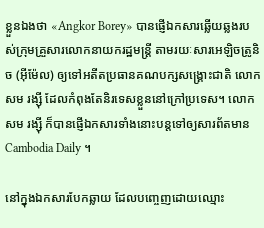ខ្លួនឯងថា «Angkor Borey» បានផ្ញើឯកសារឆ្លើយឆ្លងរបស់ក្រុមគ្រួសារលោកនាយករដ្ឋមន្ដ្រី តាមរយៈសារអេឡិចត្រូនិច (អ៊ីម៉ែល) ឲ្យទៅអតីតប្រធានគណបក្សសង្គ្រោះជាតិ លោក សម រង្ស៊ី ដែលកំពុងតែនិរទេសខ្លួននៅក្រៅប្រទេស។ លោក សម រង្ស៊ី ក៏បានផ្ញើឯកសារទាំងនោះបន្តទៅឲ្យសារព័តមាន Cambodia Daily ។

នៅក្នុងឯកសារបែកឆ្លាយ ដែលបញ្ចេញដោយឈ្មោះ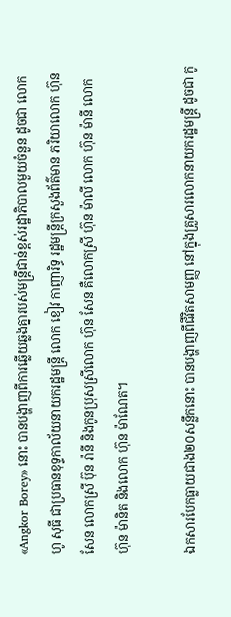«Angkor Borey» នោះ បានបង្ហាញពីការឆ្លើយឆ្លងគ្នារបស់មន្ដ្រីជាន់ខ្ពស់រដ្ឋាភិបាលមួយចំនួន ដូចជា លោក ហូ សុធី ជាប្រធានខុទ្ទកាល័យនាយករដ្ឋមន្ដ្រី លោក ខៀវ កាញារិទ្ធ រដ្ឋមន្ដ្រីក្រសួងព័ត៌មាន ភរិយាលោក ហ៊ុន សែន លោកស្រី ប៊ុន រ៉ានី និងកូនប្រុសស្រីលោក ហ៊ុន សែន គឺលោកស្រី ហ៊ុន ម៉ាលី លោក ហ៊ុន ម៉ានី លោក ហ៊ុន ម៉ានិត និងលោក ហ៊ុន ម៉ាណែត។

ឯកសារបែកធ្លាយជាង២០សន្លឹកនោះ បានបង្ហាញពីជីវិតសាមញ្ញ នៅក្នុងគ្រួសារលោកនាយករដ្ឋមន្ដ្រី ដូចជា កូ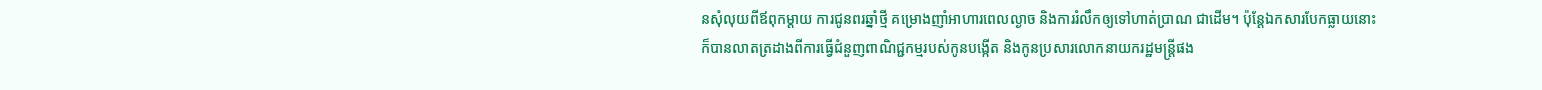នសុំលុយពីឪពុកម្ដាយ ការជូនពរឆ្នាំថ្មី គម្រោងញាំអាហារពេលល្ងាច និងការរំលឹកឲ្យទៅហាត់ប្រាណ ជាដើម។ ប៉ុន្ដែឯកសារបែកធ្លាយនោះ ក៏បានលាតត្រដាងពីការធ្វើជំនួញពាណិជ្ជកម្មរបស់កូនបង្កើត និងកូនប្រសារលោកនាយករដ្ឋមន្ដ្រីផង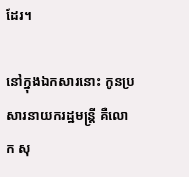ដែរ។

នៅក្នុងឯកសារនោះ កូនប្រសារនាយករដ្ឋមន្ដ្រី គឺលោក សុ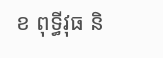ខ ពុទ្ធីវុធ និ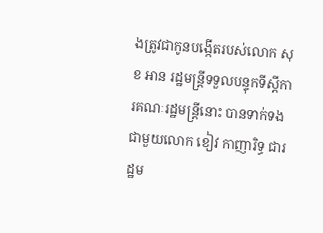ងត្រូវជាកូនបង្កើតរបស់លោក សុខ អាន រដ្ឋមន្ត្រីទទួលបន្ទុកទីស្ដីការគណៈរដ្ឋមន្ត្រីនោះ បានទាក់ទងជាមួយលោក ខៀវ កាញារិទ្ធ ជារដ្ឋម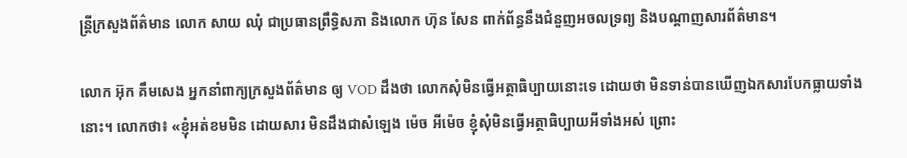ន្ដ្រីក្រសួងព័ត៌មាន លោក សាយ ឈុំ ជាប្រធានព្រឹទ្ធិសភា និងលោក ហ៊ុន សែន ពាក់ព័ន្ធនឹងជំនួញអចលទ្រព្យ និងបណ្ដាញសារព័ត៌មាន។

លោក អ៊ុក គឹមសេង អ្នកនាំពាក្យក្រសួងព័ត៌មាន ឲ្យ VOD ដឹងថា លោកសុំមិនធ្វើអត្ថាធិប្បាយនោះទេ ដោយថា មិនទាន់បានឃើញឯកសារបែកធ្លាយទាំងនោះ។ លោកថា៖ «ខ្ញុំអត់ខមមិន ដោយសារ មិនដឹងជាសំឡេង ម៉េច អីម៉េច ខ្ញុំសុំមិនធ្វើអត្ថាធិប្បាយអីទាំងអស់ ព្រោះ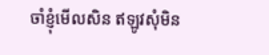ចាំខ្ញុំមើលសិន ឥឡូវសុំមិន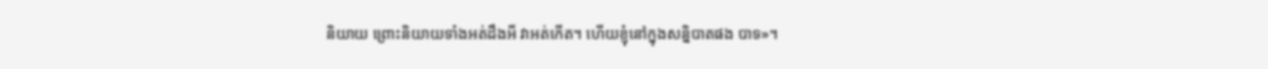និយាយ ព្រោះនិយាយទាំងអត់ដឹងអី វាអត់កើត។ ហើយខ្ញុំនៅក្នុងសន្និបាតផង បាទ»។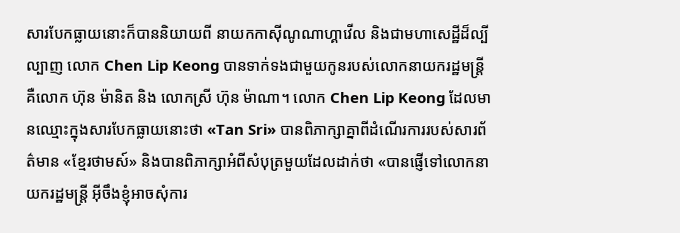សារបែកធ្លាយនោះក៏បាននិយាយពី នាយកកាស៊ីណូណាហ្គាវើល និងជាមហាសេដ្ឋីដ៏ល្បីល្បាញ លោក Chen Lip Keong បានទាក់ទងជាមួយកូនរបស់លោកនាយករដ្ឋមន្ដ្រី គឺលោក ហ៊ុន ម៉ានិត និង លោកស្រី ហ៊ុន ម៉ាណា។ លោក Chen Lip Keong ដែលមានឈ្មោះក្នុងសារបែកធ្លាយនោះថា «Tan Sri» បានពិភាក្សាគ្នាពីដំណើរការរបស់សារព័ត៌មាន «ខ្មែរថាមស៍» និងបានពិភាក្សាអំពីសំបុត្រមួយដែលដាក់ថា «បានផ្ញើទៅលោកនាយករដ្ឋមន្ដ្រី អ៊ីចឹងខ្ញុំអាចសុំការ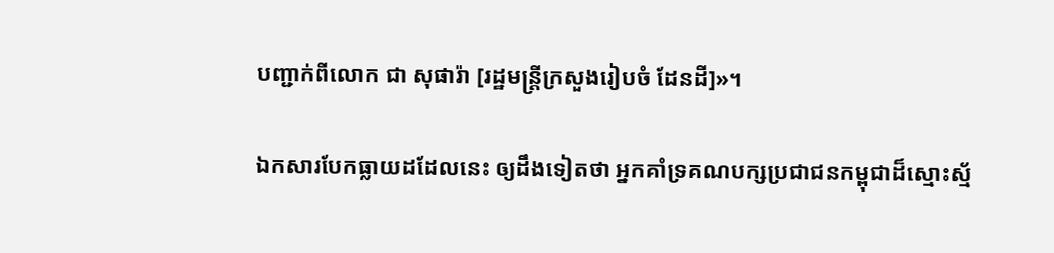បញ្ជាក់ពីលោក ជា សុផារ៉ា [រដ្ឋមន្ដ្រីក្រសួងរៀបចំ ដែនដី]»។

ឯកសារបែកធ្លាយដដែលនេះ ឲ្យដឹងទៀតថា អ្នកគាំទ្រគណបក្សប្រជាជនកម្ពុជាដ៏ស្មោះស្ម័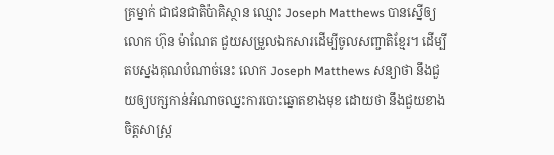គ្រម្នាក់ ជាជនជាតិប៉ាគិស្ថាន ឈ្មោះ Joseph Matthews បានស្នើឲ្យលោក ហ៊ុន ម៉ាណែត ជួយសម្រួលឯកសារដើម្បីចូលសញ្ជាតិខ្មែរ។ ដើម្បីតបស្នងគុណបំណាច់នេះ លោក Joseph Matthews សន្យាថា នឹងជួយឲ្យបក្សកាន់អំណាចឈ្នះការបោះឆ្នោតខាងមុខ ដោយថា នឹងជួយខាងចិត្តសាស្ដ្រ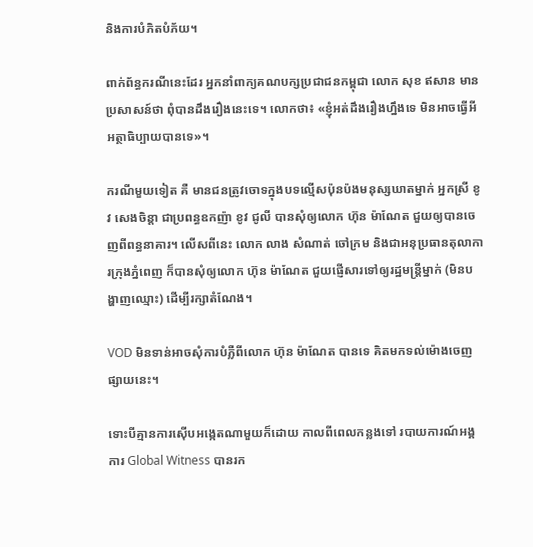និងការបំភិតបំភ័យ។

ពាក់ព័ន្ធករណីនេះដែរ អ្នកនាំពាក្យគណបក្សប្រជាជនកម្ពុជា លោក សុខ ឥសាន មានប្រសាសន៍ថា ពុំបានដឹងរឿងនេះទេ។ លោកថា៖ «ខ្ញុំអត់ដឹងរឿងហ្នឹងទេ មិនអាចធ្វើអី អត្ថាធិប្បាយបានទេ»។

ករណីមួយទៀត គឺ មានជនត្រូវចោទក្នុងបទល្មើសប៉ុនប៉ងមនុស្សឃាតម្នាក់ អ្នកស្រី ខូវ សេងចិន្ដា ជាប្រពន្ធឧកញ៉ា ខូវ ជូលី បានសុំឲ្យលោក ហ៊ុន ម៉ាណែត ជួយឲ្យបានចេញពីពន្ធនាគារ។ លើសពីនេះ លោក លាង សំណាត់ ចៅក្រម និងជាអនុប្រធានតុលាការក្រុងភ្នំពេញ ក៏បានសុំឲ្យលោក ហ៊ុន ម៉ាណែត ជួយផ្ញើសារទៅឲ្យរដ្ឋមន្ដ្រីម្នាក់ (មិនបង្ហាញឈ្មោះ) ដើម្បីរក្សាតំណែង។

VOD មិនទាន់អាចសុំការបំភ្លឺពីលោក ហ៊ុន ម៉ាណែត បានទេ គិតមកទល់ម៉ោងចេញផ្សាយនេះ។

ទោះបីគ្មានការស៊ើបអង្កេតណាមួយក៏ដោយ កាលពីពេលកន្លងទៅ របាយការណ៍អង្គការ Global Witness បានរក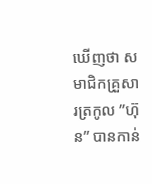ឃើញថា សមាជិកគ្រួសារត្រកូល ”ហ៊ុន” បានកាន់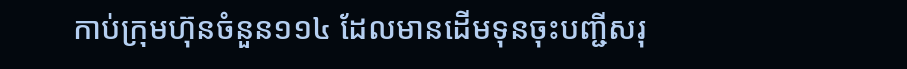កាប់ក្រុមហ៊ុនចំនួន១១៤ ដែលមានដើមទុនចុះបញ្ជីសរុ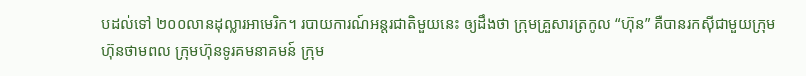បដល់ទៅ ២០០លានដុល្លារអាមេរិក។ របាយការណ៍អន្ដរជាតិមួយនេះ ឲ្យដឹងថា ក្រុមគ្រួសារត្រកូល “ហ៊ុន” គឺបានរកស៊ីជាមួយក្រុមហ៊ុនថាមពល ក្រុមហ៊ុនទូរគមនាគមន៍ ក្រុម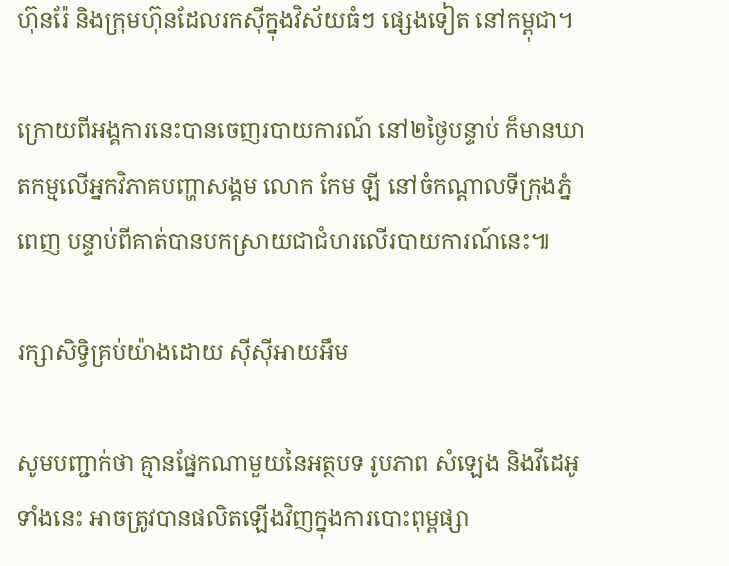ហ៊ុនរ៉ែ និងក្រុមហ៊ុនដែលរកស៊ីក្នុងវិស័យធំៗ ផ្សេងទៀត នៅកម្ពុជា។

ក្រោយពីអង្គការនេះបានចេញរបាយការណ៍ នៅ២ថ្ងៃបន្ទាប់ ក៏មានឃាតកម្មលើអ្នកវិភាគបញ្ហាសង្គម លោក កែម ឡី នៅចំកណ្ដាលទីក្រុងភ្នំពេញ បន្ទាប់ពីគាត់បានបកស្រាយជាជំហរលើរបាយការណ៍នេះ៕

រក្សាសិទ្វិគ្រប់យ៉ាងដោយ ស៊ីស៊ីអាយអឹម

សូមបញ្ជាក់ថា គ្មានផ្នែកណាមួយនៃអត្ថបទ រូបភាព សំឡេង និងវីដេអូទាំងនេះ អាចត្រូវបានផលិតឡើងវិញក្នុងការបោះពុម្ពផ្សា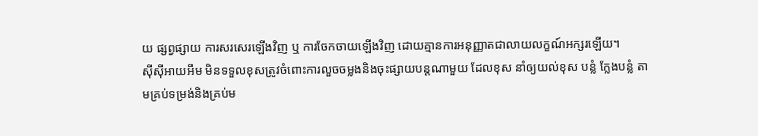យ ផ្សព្វផ្សាយ ការសរសេរឡើងវិញ ឬ ការចែកចាយឡើងវិញ ដោយគ្មានការអនុញ្ញាតជាលាយលក្ខណ៍អក្សរឡើយ។
ស៊ីស៊ីអាយអឹម មិនទទួលខុសត្រូវចំពោះការលួចចម្លងនិងចុះផ្សាយបន្តណាមួយ ដែលខុស នាំឲ្យយល់ខុស បន្លំ ក្លែងបន្លំ តាមគ្រប់ទម្រង់និងគ្រប់ម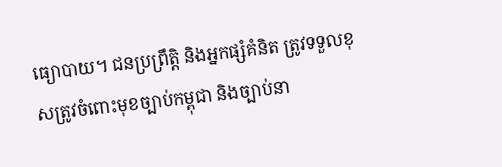ធ្យោបាយ។ ជនប្រព្រឹត្តិ និងអ្នកផ្សំគំនិត ត្រូវទទួលខុសត្រូវចំពោះមុខច្បាប់កម្ពុជា និងច្បាប់នា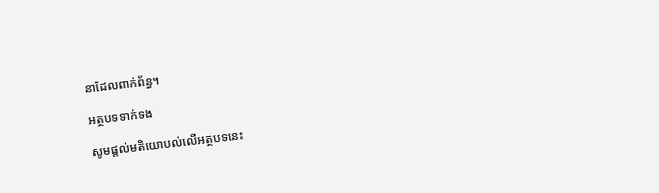នាដែលពាក់ព័ន្ធ។

អត្ថបទទាក់ទង

សូមផ្ដល់មតិយោបល់លើអត្ថបទនេះ